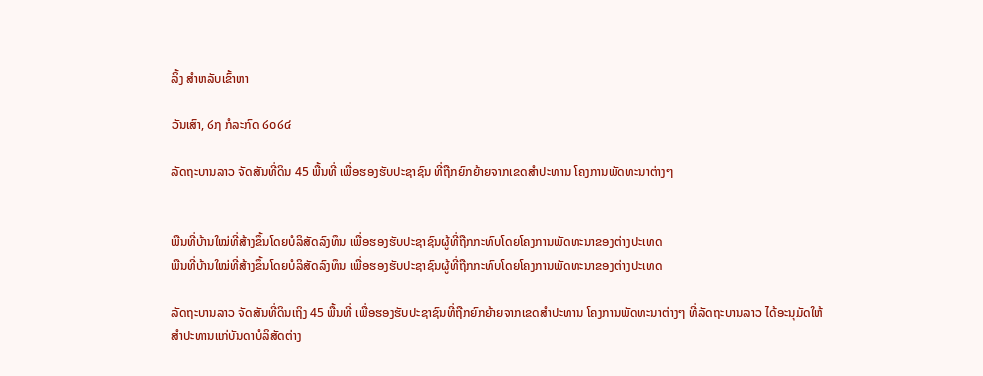ລິ້ງ ສຳຫລັບເຂົ້າຫາ

ວັນເສົາ, ໒໗ ກໍລະກົດ ໒໐໒໔

ລັດຖະບານລາວ ຈັດສັນທີ່ດິນ 45 ພື້ນທີ່ ເພື່ອຮອງຮັບປະຊາຊົນ ທີ່ຖືກຍົກຍ້າຍຈາກເຂດສຳປະທານ ໂຄງການພັດທະນາຕ່າງໆ


ພືນທີ່ບ້ານໃໝ່ທີ່ສ້າງຂຶ້ນໂດຍບໍລິສັດລົງທຶນ ເພື່ອຮອງຮັບປະຊາຊົນຜູ້ທີ່ຖືກກະທົບໂດຍໂຄງການພັດທະນາຂອງຕ່າງປະເທດ
ພືນທີ່ບ້ານໃໝ່ທີ່ສ້າງຂຶ້ນໂດຍບໍລິສັດລົງທຶນ ເພື່ອຮອງຮັບປະຊາຊົນຜູ້ທີ່ຖືກກະທົບໂດຍໂຄງການພັດທະນາຂອງຕ່າງປະເທດ

ລັດຖະບານລາວ ຈັດສັນທີ່ດິນເຖິງ 45 ພື້ນທີ່ ເພື່ອຮອງຮັບປະຊາຊົນທີ່ຖືກຍົກຍ້າຍຈາກເຂດສຳປະທານ ໂຄງການພັດທະນາຕ່າງໆ ທີ່ລັດຖະບານລາວ ໄດ້ອະນຸມັດໃຫ້ສຳປະທານແກ່ບັນດາບໍລິສັດຕ່າງ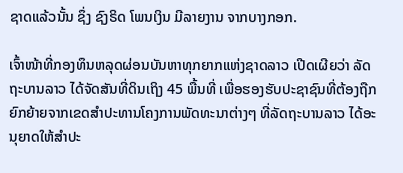ຊາດແລ້ວນັ້ນ ຊຶ່ງ ຊົງຣິດ ໂພນເງິນ ມີລາຍງານ ຈາກບາງກອກ.

ເຈົ້າໜ້າທີ່ກອງທຶນຫລຸດຜ່ອນບັນຫາທຸກຍາກແຫ່ງຊາດລາວ ເປີດເຜີຍວ່າ ລັດ ຖະບານລາວ ໄດ້ຈັດສັນທີ່ດິນເຖິງ 45 ພື້ນທີ່ ເພື່ອຮອງຮັບປະຊາຊົນທີ່ຕ້ອງຖືກຍົກຍ້າຍຈາກເຂດສຳປະທານໂຄງການພັດທະນາຕ່າງໆ ທີ່ລັດຖະບານລາວ ໄດ້ອະນຸຍາດໃຫ້ສຳປະ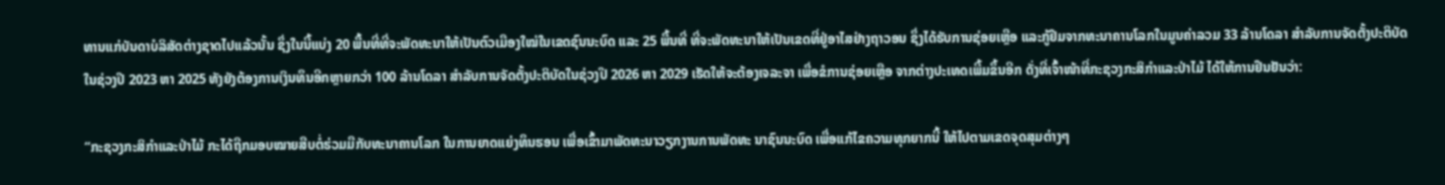ທານແກ່ບັນດາບໍລິສັດຕ່າງຊາດໄປແລ້ວນັ້ນ ຊຶ່ງໃນນີ້ແບ່ງ 20 ພື້ນທີ່ທີ່ຈະພັດທະນາໃຫ້ເປັນຕົວເມືອງໃໝ່ໃນເຂດຊົນນະບົດ ແລະ 25 ພື້ນທີ່ ທີ່ຈະພັດທະນາໃຫ້ເປັນເຂດທີ່ຢູ່ອາໄສຢ່າງຖາວອນ ຊຶ່ງໄດ້ຮັບການຊ່ອຍເຫຼືອ ແລະກູ້ຢືມຈາກທະນາຄານໂລກໃນມູນຄ່າລວມ 33 ລ້ານໂດລາ ສຳລັບການຈັດຕັ້ງປະຕິບັດໃນຊ່ວງປີ 2023 ຫາ 2025 ທັງຍັງຕ້ອງການເງິນທຶນອີກຫຼາຍກວ່າ 100 ລ້ານໂດລາ ສຳລັບການຈັດຕັ້ງປະຕິບັດໃນຊ່ວງປີ 2026 ຫາ 2029 ເຮັດໃຫ້ຈະຕ້ອງເຈລະຈາ ເພື່ອຂໍການຊ່ອຍເຫຼືອ ຈາກຕ່າງປະເທດເພີ້ມຂຶ້ນອີກ ດັ່ງທີ່ເຈົ້າໜ້າທີ່ກະຊວງກະສິກຳແລະປ່າໄມ້ ໄດ້ໃຫ້ການຢືນຢັນວ່າ:

“ກະຊວງກະສິກຳແລະປ່າໄມ້ ກະໄດ້ຖືກມອບໝາຍສືບຕໍ່ຮ່ວມມືກັບທະນາຄານໂລກ ໃນການຍາດແຍ່ງທຶນຮອນ ເພື່ອເຂົ້າມາພັດທະນາວຽກງານການພັດທະ ນາຊົນນະບົດ ເພື່ອແກ້ໄຂຄວາມທຸກຍາກນີ້ ໃຫ້ໄປຕາມເຂດຈຸດສຸມຕ່າງໆ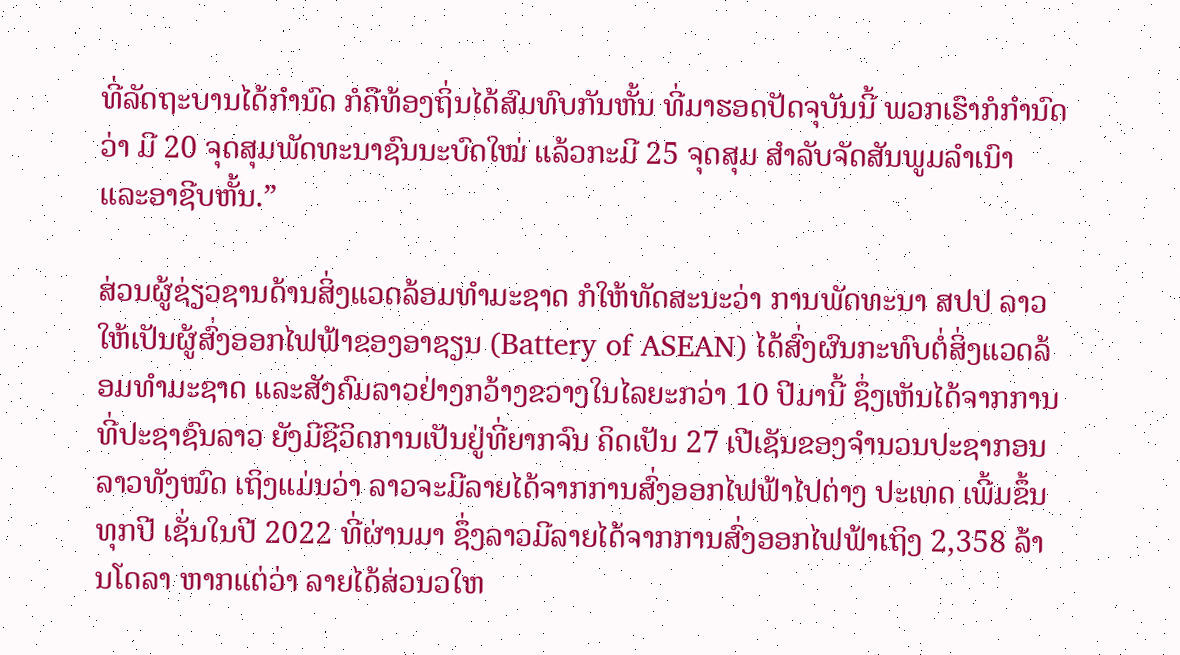ທີ່ລັດຖະບານໄດ້ກຳນົດ ກໍຄືທ້ອງຖິ່ນໄດ້ສົມທົບກັນຫັ້ນ ທີ່ມາຮອດປັດຈຸບັນນີ້ ພວກເຮົາກໍກຳນົດວ່າ ມີ 20 ຈຸດສຸມພັດທະນາຊົນນະບົດໃໝ່ ແລ້ວກະມີ 25 ຈຸດສຸມ ສຳລັບຈັດສັນພູມລຳເນົາ ແລະອາຊີບຫັ້ນ.”

ສ່ວນຜູ້ຊ່ຽວຊານດ້ານສິ່ງແວດລ້ອມທຳມະຊາດ ກໍໃຫ້ທັດສະນະວ່າ ການພັດທະນາ ສປປ ລາວ ໃຫ້ເປັນຜູ້ສົ່ງອອກໄຟຟ້າຂອງອາຊຽນ (Battery of ASEAN) ໄດ້ສົ່ງຜົນກະທົບຕໍ່ສິ່ງແວດລ້ອມທຳມະຊາດ ແລະສັງຄົມລາວຢ່າງກວ້າງຂວາງໃນໄລຍະກວ່າ 10 ປີມານີ້ ຊຶ່ງເຫັນໄດ້ຈາກການທີ່ປະຊາຊົນລາວ ຍັງມີຊີວິດການເປັນຢູ່ທີ່ຍາກຈົນ ຄິດເປັນ 27 ເປີເຊັນຂອງຈຳນວນປະຊາກອນລາວທັງໝົດ ເຖິງແມ່ນວ່າ ລາວຈະມີລາຍໄດ້ຈາກການສົ່ງອອກໄຟຟ້າໄປຕ່າງ ປະເທດ ເພີ້ມຂຶ້ນທຸກປີ ເຊັ່ນໃນປີ 2022 ທີ່ຜ່ານມາ ຊຶ່ງລາວມີລາຍໄດ້ຈາກການສົ່ງອອກໄຟຟ້າເຖິງ 2,358 ລ້ານໂດລາ ຫາກແຕ່ວ່າ ລາຍໄດ້ສ່ວນວໃຫ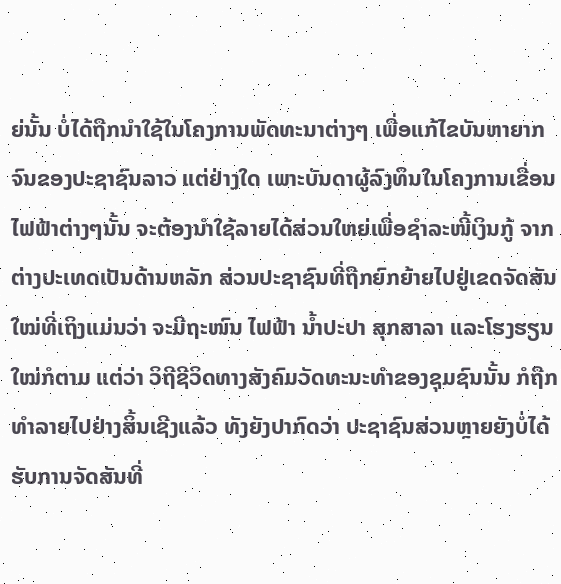ຍ່ນັ້ນ ບໍ່ໄດ້ຖືກນຳໃຊ້ໃນໂຄງການພັດທະນາຕ່າງໆ ເພື່ອແກ້ໄຂບັນຫາຍາກຈົນຂອງປະຊາຊົນລາວ ແຕ່ຢ່າງໃດ ເພາະບັນດາຜູ້ລົງທຶນໃນໂຄງການເຂື່ອນໄຟຟ້າຕ່າງໆນັ້ນ ຈະຕ້ອງນຳໃຊ້ລາຍໄດ້ສ່ວນໃຫຍ່ເພື່ອຊຳລະໜີ້ເງິນກູ້ ຈາກຕ່າງປະເທດເປັນດ້ານຫລັກ ສ່ວນປະຊາຊົນທີ່ຖືກຍົກຍ້າຍໄປຢູ່ເຂດຈັດສັນໃໝ່ທີ່ເຖິງແມ່ນວ່າ ຈະມີຖະໜົນ ໄຟຟ້າ ນ້ຳປະປາ ສຸກສາລາ ແລະໂຮງຮຽນໃໝ່ກໍຕາມ ແຕ່ວ່າ ວິຖີຊີວິດທາງສັງຄົມວັດທະນະທຳຂອງຊຸມຊົນນັ້ນ ກໍຖືກທຳລາຍໄປຢ່າງສິ້ນເຊີງແລ້ວ ທັງຍັງປາກົດວ່າ ປະຊາຊົນສ່ວນຫຼາຍຍັງບໍ່ໄດ້ຮັບການຈັດສັນທີ່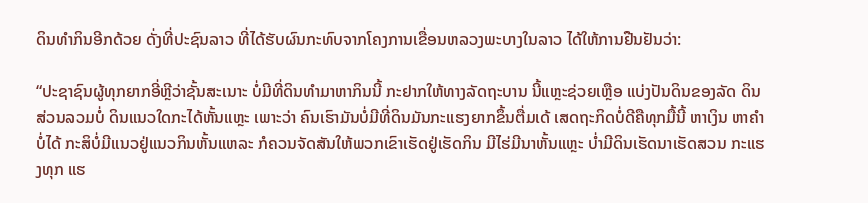ດິນທຳກິນອີກດ້ວຍ ດັ່ງທີ່ປະຊົນລາວ ທີ່ໄດ້ຮັບຜົນກະທົບຈາກໂຄງການເຂື່ອນຫລວງພະບາງໃນລາວ ໄດ້ໃຫ້ການຢືນຢັນວ່າ:

“ປະຊາຊົນຜູ້ທຸກຍາກອີ່ຫຼີວ່າຊັ້ນສະເນາະ ບໍ່ມີທີ່ດິນທຳມາຫາກິນນີ້ ກະຢາກໃຫ້ທາງລັດຖະບານ ນີ້ແຫຼະຊ່ວຍເຫຼືອ ແບ່ງປັນດິນຂອງລັດ ດິນສ່ວນລວມບໍ່ ດິນແນວໃດກະໄດ້ຫັ້ນແຫຼະ ເພາະວ່າ ຄົນເຮົາມັນບໍ່ມີທີ່ດິນມັນກະແຮງຍາກຂຶ້ນຕື່ມເດ້ ເສດຖະກິດບໍ່ດີຄືທຸກມື້ນີ້ ຫາເງິນ ຫາຄຳບໍ່ໄດ້ ກະສິບໍ່ມີແນວຢູ່ແນວກິນຫັ້ນແຫລະ ກໍຄວນຈັດສັນໃຫ້ພວກເຂົາເຮັດຢູ່ເຮັດກິນ ມີໄຮ່ມີນາຫັ້ນແຫຼະ ບໍ່າມີດິນເຮັດນາເຮັດສວນ ກະແຮງທຸກ ແຮ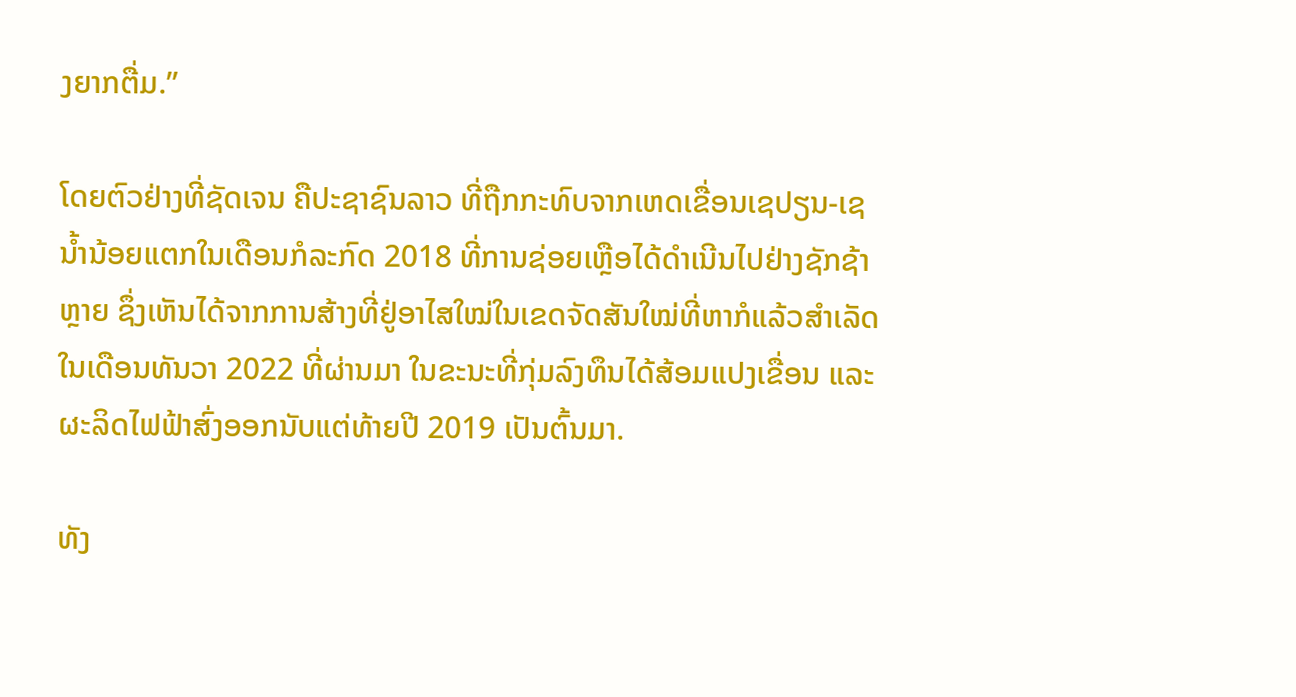ງຍາກຕື່ມ.”

ໂດຍຕົວຢ່າງທີ່ຊັດເຈນ ຄືປະຊາຊົນລາວ ທີ່ຖືກກະທົບຈາກເຫດເຂື່ອນເຊປຽນ-ເຊນ້ຳນ້ອຍແຕກໃນເດືອນກໍລະກົດ 2018 ທີ່ການຊ່ອຍເຫຼືອໄດ້ດຳເນີນໄປຢ່າງຊັກຊ້າຫຼາຍ ຊຶ່ງເຫັນໄດ້ຈາກການສ້າງທີ່ຢູ່ອາໄສໃໝ່ໃນເຂດຈັດສັນໃໝ່ທີ່ຫາກໍແລ້ວສຳເລັດ ໃນເດືອນທັນວາ 2022 ທີ່ຜ່ານມາ ໃນຂະນະທີ່ກຸ່ມລົງທຶນໄດ້ສ້ອມແປງເຂື່ອນ ແລະຜະລິດໄຟຟ້າສົ່ງອອກນັບແຕ່ທ້າຍປີ 2019 ເປັນຕົ້ນມາ.

ທັງ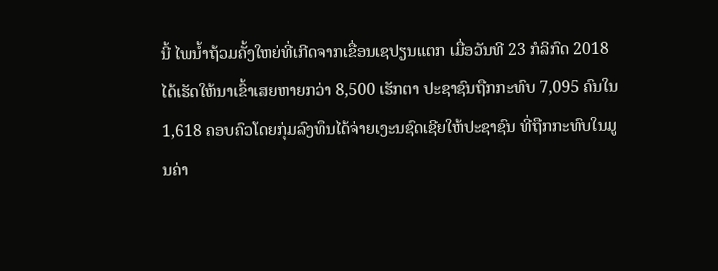ນີ້ ໄພນ້ຳຖ້ວມຄັ້ງໃຫຍ່ທີ່ເກີດຈາກເຂື່ອນເຊປຽນແຕກ ເມື່ອວັນທີ 23 ກໍລິກົດ 2018 ໄດ້ເຮັດໃຫ້ນາເຂົ້າເສຍຫາຍກວ່າ 8,500 ເຮັກຕາ ປະຊາຊົນຖືກກະທົບ 7,095 ຄົນໃນ 1,618 ຄອບຄົວໂດຍກຸ່ມລົງທຶນໄດ້ຈ່າຍເງະນຊົດເຊີຍໃຫ້ປະຊາຊົນ ທີ່ຖືກກະທົບໃນມູນຄ່າ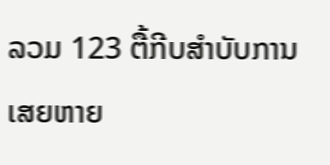ລວມ 123 ຕື້ກີບສຳບັບການເສຍຫາຍ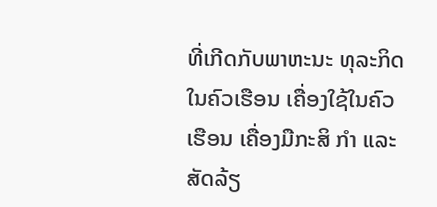ທີ່ເກີດກັບພາຫະນະ ທຸລະກິດໃນຄົວເຮືອນ ເຄື່ອງໃຊ້ໃນຄົວເຮືອນ ເຄື່ອງມືກະສິ ກຳ ແລະສັດລ້ຽ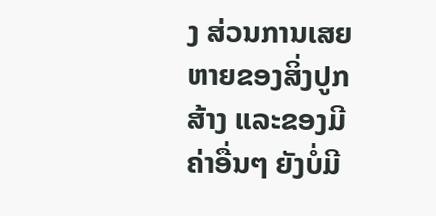ງ ສ່ວນການເສຍຫາຍຂອງສິ່ງປູກສ້າງ ແລະຂອງມີຄ່າອື່ນໆ ຍັງບໍ່ມີ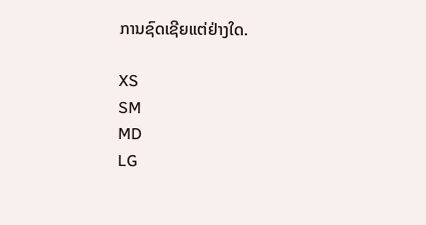ການຊົດເຊີຍແຕ່ຢ່າງໃດ.

XS
SM
MD
LG